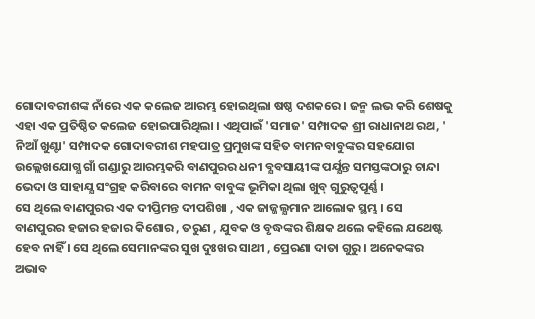ଗୋଦାବରୀଶଙ୍କ ନାଁରେ ଏକ କଲେଜ ଆରମ୍ଭ ହୋଇଥିଲା ଷଷ୍ଠ ଦଶକରେ । ଜନ୍ମ ଲଭ କରି ଶେଷକୁ ଏହା ଏକ ପ୍ରତିଷ୍ଠିତ କଲେଜ ହୋଇପାରିଥିଲା । ଏଥିପାଇଁ 'ସମାଜ' ସମ୍ପାଦକ ଶ୍ରୀ ରାଧାନାଥ ରଥ, ' ନିଆଁ ଖୁଣ୍ଟା' ସମ୍ପାଦକ ଗୋଦାବରୀଶ ମହପାତ୍ର ପ୍ରମୁଖଙ୍କ ସହିତ ବାମନବାବୁଙ୍କର ସହଯୋଗ ଉଲ୍ଲେଖଯୋଗ୍ଯ ଗାଁ ଗଣ୍ଡାରୁ ଆରମ୍ଭକରି ବାଣପୁରର ଧନୀ ବ୍ଯବସାୟୀଙ୍କ ପର୍ଯ୍ଯନ୍ତ ସମସ୍ତଙ୍କଠାରୁ ଚାନ୍ଦା ଭେଦା ଓ ସାହାଯ୍ଯ ସଂଗ୍ରହ କରିବାରେ ବାମନ ବାବୁଙ୍କ ଭୂମିକା ଥିଲା ଖୁବ୍ ଗୁରୁତ୍ବପୂର୍ଣ୍ଣ ।
ସେ ଥିଲେ ବାଣପୁରର ଏକ ଦୀପ୍ତିମନ୍ତ ଦୀପଶିଖା , ଏକ ଜାଜ୍ଜଲ୍ଯମାନ ଆଲୋକ ସ୍ଥମ୍ଭ । ସେ ବାଣପୁରର ହଜାର ହଜାର କିଶୋର , ତରୁଣ , ଯୁବକ ଓ ବୃଦ୍ଧଙ୍କର ଶିକ୍ଷକ ଥଲେ କହିଲେ ଯଥେଷ୍ଟ ହେବ ନାହିଁ । ସେ ଥିଲେ ସେମାନଙ୍କର ସୁଖ ଦୁଃଖର ସାଥୀ , ପ୍ରେରଣା ଦାତା ଗୁରୁ । ଅନେକଙ୍କର ଅଭାବ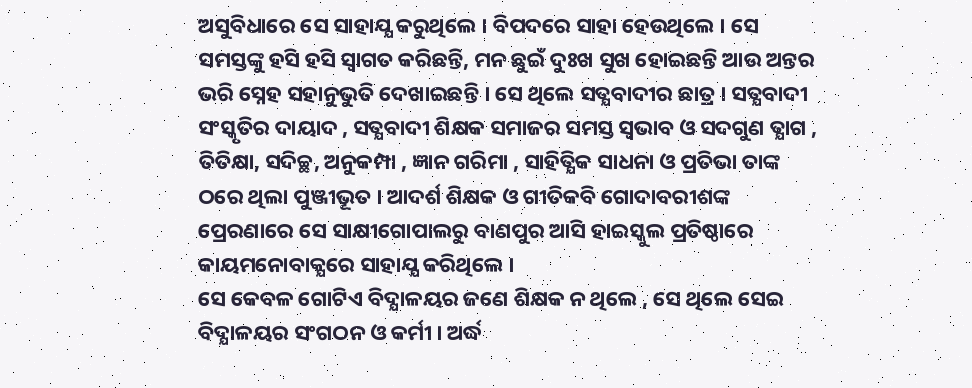ଅସୁବିଧାରେ ସେ ସାହାଯ୍ଯ କରୁଥିଲେ । ବିପଦରେ ସାହା ହେଉଥିଲେ । ସେ ସମସ୍ତଙ୍କୁ ହସି ହସି ସ୍ବାଗତ କରିଛନ୍ତି, ମନ ଛୁଇଁ ଦୁଃଖ ସୁଖ ହୋଇଛନ୍ତି ଆଉ ଅନ୍ତର ଭରି ସ୍ନେହ ସହାନୁଭୁତି ଦେଖାଇଛନ୍ତି । ସେ ଥିଲେ ସତ୍ଯବାଦୀର ଛାତ୍ର । ସତ୍ଯବାଦୀ ସଂସ୍କୃତିର ଦାୟାଦ , ସତ୍ଯବାଦୀ ଶିକ୍ଷକ ସମାଜର ସମସ୍ତ ସ୍ବଭାବ ଓ ସଦଗୁଣ ତ୍ଯାଗ , ତିତିକ୍ଷା, ସଦିଚ୍ଛ, ଅନୁକମ୍ପା , ଜ୍ଞାନ ଗରିମା , ସାହିତ୍ଯିକ ସାଧନା ଓ ପ୍ରତିଭା ତାଙ୍କ ଠରେ ଥିଲା ପୁଞ୍ଜୀଭୂତ । ଆଦର୍ଶ ଶିକ୍ଷକ ଓ ଗୀତିକବି ଗୋଦାବରୀଶଙ୍କ ପ୍ରେରଣାରେ ସେ ସାକ୍ଷୀଗୋପାଲରୁ ବାଣପୁର ଆସି ହାଇସ୍କୁଲ ପ୍ରତିଷ୍ଠାରେ କାୟମନୋବାକ୍ଯରେ ସାହାଯ୍ଯ କରିଥିଲେ ।
ସେ କେବଳ ଗୋଟିଏ ବିଦ୍ଯାଳୟର ଜଣେ ଶିକ୍ଷକ ନ ଥିଲେ , ସେ ଥିଲେ ସେଇ ବିଦ୍ଯାଳୟର ସଂଗଠନ ଓ କର୍ମୀ । ଅର୍ଦ୍ଧ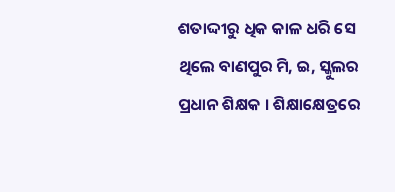ଶତାଦ୍ଦୀରୁ ଧିକ କାଳ ଧରି ସେ ଥିଲେ ବାଣପୁର ମି, ଇ, ସ୍କୁଲର ପ୍ରଧାନ ଶିକ୍ଷକ । ଶିକ୍ଷାକ୍ଷେତ୍ରରେ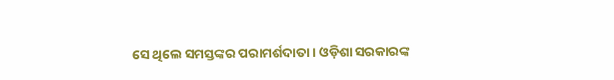ସେ ଥିଲେ ସମସ୍ତଙ୍କର ପରାମର୍ଶଦାତା । ଓଡ଼ିଶା ସରକାରଙ୍କ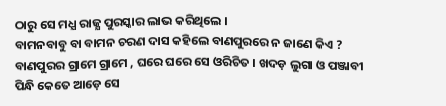ଠାରୁ ସେ ମଧ୍ଯ ରାଜ୍ଯ ପୁରସ୍କାର ଲାଭ କରିଥିଲେ ।
ବାମନବାବୁ ବା ବାମନ ଚରଣ ଦାସ କହିଲେ ବାଣପୁରରେ ନ ଜାଣେ କିଏ ? ବାଣପୁରର ଗ୍ରାମେ ଗ୍ରାମେ , ଘରେ ଘରେ ସେ ଓରିଚିତ । ଖଦଡ଼ ଲୁଗା ଓ ପଞ୍ଜାବୀ ପିନ୍ଧି କେତେ ଆଡ଼େ ସେ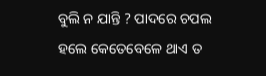ବୁଲି ନ ଯାନ୍ତି ? ପାଦରେ ଚପଲ ହଲେ କେତେବେଳେ ଥାଏ ତ